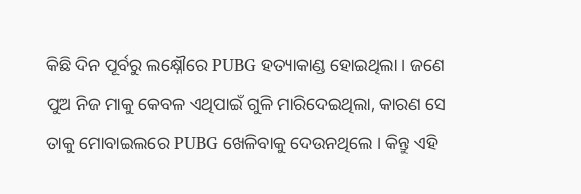କିଛି ଦିନ ପୂର୍ବରୁ ଲକ୍ଷ୍ନୌରେ PUBG ହତ୍ୟାକାଣ୍ଡ ହୋଇଥିଲା । ଜଣେ ପୁଅ ନିଜ ମାକୁ କେବଳ ଏଥିପାଇଁ ଗୁଳି ମାରିଦେଇଥିଲା, କାରଣ ସେ ତାକୁ ମୋବାଇଲରେ PUBG ଖେଳିବାକୁ ଦେଉନଥିଲେ । କିନ୍ତୁ ଏହି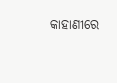କାହାଣୀରେ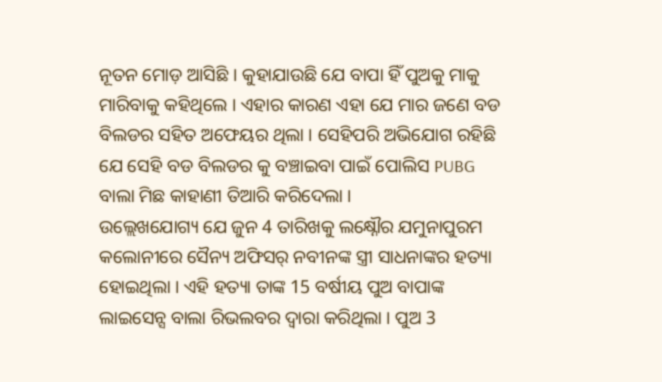ନୂତନ ମୋଡ଼ ଆସିଛି । କୁହାଯାଉଛି ଯେ ବାପା ହିଁ ପୁଅକୁ ମାକୁ ମାରିବାକୁ କହିଥିଲେ । ଏହାର କାରଣ ଏହା ଯେ ମାର ଜଣେ ବଡ ବିଲଡର ସହିତ ଅଫେୟର ଥିଲା । ସେହିପରି ଅଭିଯୋଗ ରହିଛି ଯେ ସେହି ବଡ ବିଲଡର କୁ ବଞ୍ଚାଇବା ପାଇଁ ପୋଲିସ PUBG ବାଲା ମିଛ କାହାଣୀ ତିଆରି କରିଦେଲା ।
ଉଲ୍ଲେଖଯୋଗ୍ୟ ଯେ ଜୁନ 4 ତାରିଖକୁ ଲକ୍ଷ୍ନୌର ଯମୁନାପୁରମ କଲୋନୀରେ ସୈନ୍ୟ ଅଫିସର୍ ନବୀନଙ୍କ ସ୍ତ୍ରୀ ସାଧନାଙ୍କର ହତ୍ୟା ହୋଇଥିଲା । ଏହି ହତ୍ୟା ତାଙ୍କ 15 ବର୍ଷୀୟ ପୁଅ ବାପାଙ୍କ ଲାଇସେନ୍ସ ବାଲା ରିଭଲବର ଦ୍ଵାରା କରିଥିଲା । ପୁଅ 3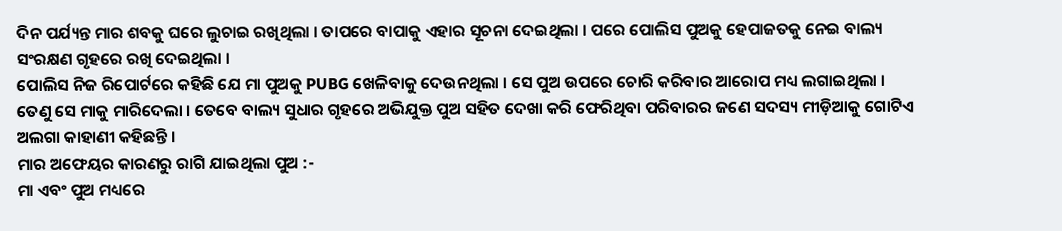ଦିନ ପର୍ଯ୍ୟନ୍ତ ମାର ଶବକୁ ଘରେ ଲୁଚାଇ ରଖିଥିଲା । ତାପରେ ବାପାକୁ ଏହାର ସୂଚନା ଦେଇଥିଲା । ପରେ ପୋଲିସ ପୁଅକୁ ହେପାଜତକୁ ନେଇ ବାଲ୍ୟ ସଂରକ୍ଷଣ ଗୃହରେ ରଖି ଦେଇଥିଲା ।
ପୋଲିସ ନିଜ ରିପୋର୍ଟରେ କହିଛି ଯେ ମା ପୁଅକୁ PUBG ଖେଳିବାକୁ ଦେଉନଥିଲା । ସେ ପୁଅ ଉପରେ ଚୋରି କରିବାର ଆରୋପ ମଧ୍ୟ ଲଗାଇଥିଲା । ତେଣୁ ସେ ମାକୁ ମାରିଦେଲା । ତେବେ ବାଲ୍ୟ ସୁଧାର ଗୃହରେ ଅଭିଯୁକ୍ତ ପୁଅ ସହିତ ଦେଖା କରି ଫେରିଥିବା ପରିବାରର ଜଣେ ସଦସ୍ୟ ମୀଡ଼ିଆକୁ ଗୋଟିଏ ଅଲଗା କାହାଣୀ କହିଛନ୍ତି ।
ମାର ଅଫେୟର କାରଣରୁ ରାଗି ଯାଇଥିଲା ପୁଅ :-
ମା ଏବଂ ପୁଅ ମଧ୍ୟରେ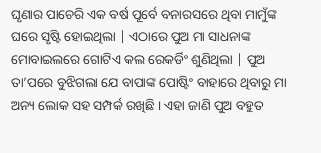ଘୃଣାର ପାଚେରି ଏକ ବର୍ଷ ପୂର୍ବେ ବନାରସରେ ଥିବା ମାମୁଁଙ୍କ ଘରେ ସୃଷ୍ଟି ହୋଇଥିଲା | ଏଠାରେ ପୁଅ ମା ସାଧନାଙ୍କ ମୋବାଇଲରେ ଗୋଟିଏ କଲ ରେକର୍ଡିଂ ଶୁଣିଥିଲା | ପୁଅ ତା’ପରେ ବୁଝିଗଲା ଯେ ବାପାଙ୍କ ପୋଷ୍ଟିଂ ବାହାରେ ଥିବାରୁ ମା ଅନ୍ୟ ଲୋକ ସହ ସମ୍ପର୍କ ରଖିଛି । ଏହା ଜାଣି ପୁଅ ବହୁତ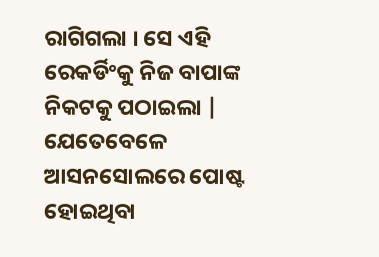ରାଗିଗଲା । ସେ ଏହି ରେକର୍ଡିଂକୁ ନିଜ ବାପାଙ୍କ ନିକଟକୁ ପଠାଇଲା | ଯେତେବେଳେ ଆସନସୋଲରେ ପୋଷ୍ଟ ହୋଇଥିବା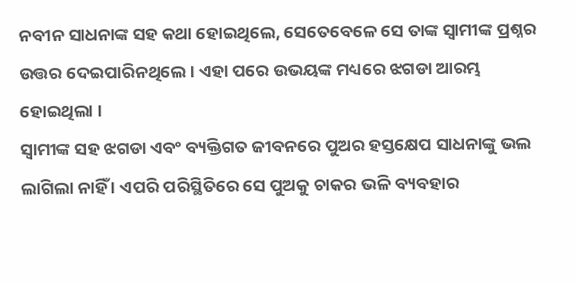ନବୀନ ସାଧନାଙ୍କ ସହ କଥା ହୋଇଥିଲେ, ସେତେବେଳେ ସେ ତାଙ୍କ ସ୍ୱାମୀଙ୍କ ପ୍ରଶ୍ନର ଉତ୍ତର ଦେଇପାରିନଥିଲେ । ଏହା ପରେ ଉଭୟଙ୍କ ମଧ୍ୟରେ ଝଗଡା ଆରମ୍ଭ ହୋଇଥିଲା ।
ସ୍ୱାମୀଙ୍କ ସହ ଝଗଡା ଏବଂ ବ୍ୟକ୍ତିଗତ ଜୀବନରେ ପୁଅର ହସ୍ତକ୍ଷେପ ସାଧନାଙ୍କୁ ଭଲ ଲାଗିଲା ନାହିଁ । ଏପରି ପରିସ୍ଥିତିରେ ସେ ପୁଅକୁ ଚାକର ଭଳି ବ୍ୟବହାର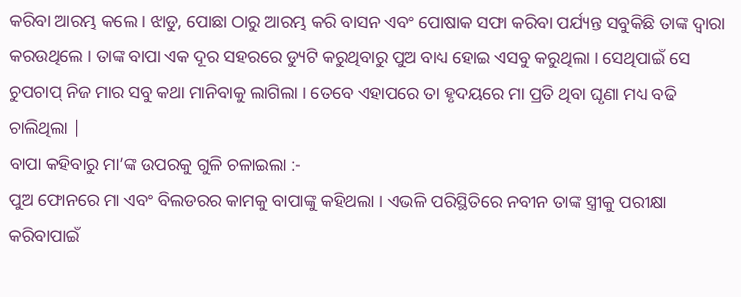କରିବା ଆରମ୍ଭ କଲେ । ଝାଡୁ, ପୋଛା ଠାରୁ ଆରମ୍ଭ କରି ବାସନ ଏବଂ ପୋଷାକ ସଫା କରିବା ପର୍ଯ୍ୟନ୍ତ ସବୁକିଛି ତାଙ୍କ ଦ୍ୱାରା କରଉଥିଲେ । ତାଙ୍କ ବାପା ଏକ ଦୂର ସହରରେ ଡ୍ୟୁଟି କରୁଥିବାରୁ ପୁଅ ବାଧ୍ୟ ହୋଇ ଏସବୁ କରୁଥିଲା । ସେଥିପାଇଁ ସେ ଚୁପଚାପ୍ ନିଜ ମାର ସବୁ କଥା ମାନିବାକୁ ଲାଗିଲା । ତେବେ ଏହାପରେ ତା ହୃଦୟରେ ମା ପ୍ରତି ଥିବା ଘୃଣା ମଧ୍ୟ ବଢି ଚାଲିଥିଲା |
ବାପା କହିବାରୁ ମା’ଙ୍କ ଉପରକୁ ଗୁଳି ଚଳାଇଲା :-
ପୁଅ ଫୋନରେ ମା ଏବଂ ବିଲଡରର କାମକୁ ବାପାଙ୍କୁ କହିଥଲା । ଏଭଳି ପରିସ୍ଥିତିରେ ନବୀନ ତାଙ୍କ ସ୍ତ୍ରୀକୁ ପରୀକ୍ଷା କରିବାପାଇଁ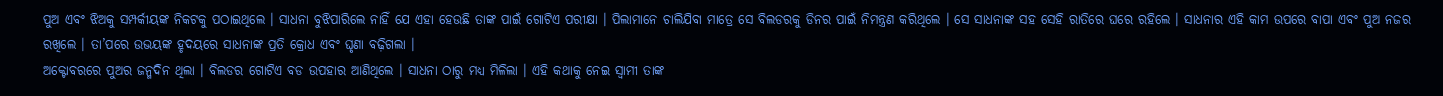ପୁଅ ଏବଂ ଝିଅକୁ ସମ୍ପର୍କୀୟଙ୍କ ନିକଟକୁ ପଠାଇଥିଲେ । ସାଧନା ବୁଝିପାରିଲେ ନାହିଁ ଯେ ଏହା ହେଉଛି ତାଙ୍କ ପାଇଁ ଗୋଟିଏ ପରୀକ୍ଷା । ପିଲାମାନେ ଚାଲିଯିବା ମାତ୍ରେ ସେ ବିଲଡରକୁ ଡିନର ପାଇଁ ନିମନ୍ତ୍ରଣ କରିଥିଲେ । ସେ ସାଧନାଙ୍କ ସହ ସେହି ରାତିରେ ଘରେ ରହିଲେ । ସାଧନାର ଏହି କାମ ଉପରେ ବାପା ଏବଂ ପୁଅ ନଜର ରଖିଲେ । ତା’ପରେ ଉଭୟଙ୍କ ହୃଦୟରେ ସାଧନାଙ୍କ ପ୍ରତି କ୍ରୋଧ ଏବଂ ଘୃଣା ବଢ଼ିଗଲା ।
ଅକ୍ଟୋବରରେ ପୁଅର ଜନ୍ମଦିନ ଥିଲା । ବିଲଡର ଗୋଟିଏ ବଡ ଉପହାର ଆଣିଥିଲେ । ସାଧନା ଠାରୁ ମଧ୍ୟ ମିଳିଲା । ଏହି କଥାକୁ ନେଇ ସ୍ୱାମୀ ତାଙ୍କ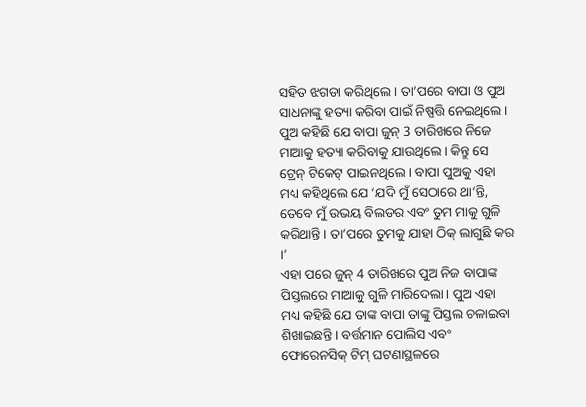ସହିତ ଝଗଡା କରିଥିଲେ । ତା’ପରେ ବାପା ଓ ପୁଅ ସାଧନାଙ୍କୁ ହତ୍ୟା କରିବା ପାଇଁ ନିଷ୍ପତ୍ତି ନେଇଥିଲେ । ପୁଅ କହିଛି ଯେ ବାପା ଜୁନ୍ 3 ତାରିଖରେ ନିଜେ ମାଆକୁ ହତ୍ୟା କରିବାକୁ ଯାଉଥିଲେ । କିନ୍ତୁ ସେ ଟ୍ରେନ୍ ଟିକେଟ୍ ପାଇନଥିଲେ । ବାପା ପୁଅକୁ ଏହା ମଧ୍ୟ କହିଥିଲେ ଯେ ‘ଯଦି ମୁଁ ସେଠାରେ ଥା’ନ୍ତି, ତେବେ ମୁଁ ଉଭୟ ବିଲଡର ଏବଂ ତୁମ ମାକୁ ଗୁଳି କରିଥାନ୍ତି । ତା’ପରେ ତୁମକୁ ଯାହା ଠିକ୍ ଲାଗୁଛି କର ।’
ଏହା ପରେ ଜୁନ୍ 4 ତାରିଖରେ ପୁଅ ନିଜ ବାପାଙ୍କ ପିସ୍ତଲରେ ମାଆକୁ ଗୁଳି ମାରିଦେଲା । ପୁଅ ଏହା ମଧ୍ୟ କହିଛି ଯେ ତାଙ୍କ ବାପା ତାଙ୍କୁ ପିସ୍ତଲ ଚଳାଇବା ଶିଖାଇଛନ୍ତି । ବର୍ତ୍ତମାନ ପୋଲିସ ଏବଂ ଫୋରେନସିକ୍ ଟିମ୍ ଘଟଣାସ୍ଥଳରେ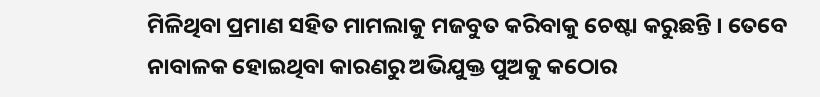ମିଳିଥିବା ପ୍ରମାଣ ସହିତ ମାମଲାକୁ ମଜବୁତ କରିବାକୁ ଚେଷ୍ଟା କରୁଛନ୍ତି । ତେବେ ନାବାଳକ ହୋଇଥିବା କାରଣରୁ ଅଭିଯୁକ୍ତ ପୁଅକୁ କଠୋର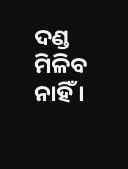ଦଣ୍ଡ ମିଳିବ ନାହିଁ ।